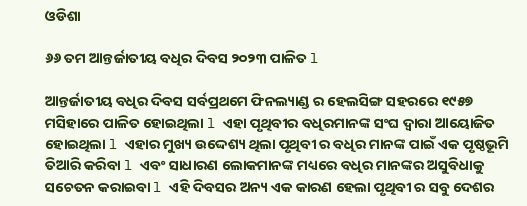ଓଡିଶା

୬୬ ତମ ଆନ୍ତର୍ଜାତୀୟ ବଧିର ଦିବସ ୨୦୨୩ ପାଳିତ l

ଆନ୍ତର୍ଜାତୀୟ ବଧିର ଦିବସ ସର୍ବପ୍ରଥମେ ଫିନଲ୍ୟାଣ୍ଡ ର ହେଲସିଙ୍ଗ ସହରରେ ୧୯୫୭ ମସିହାରେ ପାଳିତ ହୋଇଥିଲା l ଏହା ପୃଥିବୀର ବଧିରମାନଙ୍କ ସଂଘ ଦ୍ୱାରା ଆୟୋଜିତ ହୋଇଥିଲା l ଏହାର ମୁଖ୍ୟ ଉଦ୍ଦେଶ୍ୟ ଥିଲା ପୃଥିବୀ ର ବଧିର ମାନଙ୍କ ପାଇଁ ଏକ ପୃଷ୍ଠଭୂମି ତିଆରି କରିବା l ଏବଂ ସାଧାରଣ ଲୋକମାନଙ୍କ ମଧ୍ୟରେ ବଧିର ମାନଙ୍କର ଅସୁବିଧାକୁ ସଚେତନ କରାଇବା l ଏହି ଦିବସର ଅନ୍ୟ ଏକ କାରଣ ହେଲା ପୃଥିବୀ ର ସବୁ ଦେଶର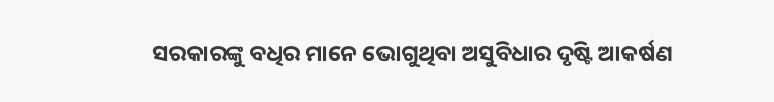ସରକାରଙ୍କୁ ବଧିର ମାନେ ଭୋଗୁଥିବା ଅସୁବିଧାର ଦୃଷ୍ଟି ଆକର୍ଷଣ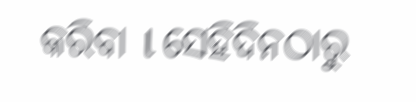କରିବା l ସେହିଦିନଠାରୁ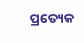ପ୍ରତ୍ୟେକ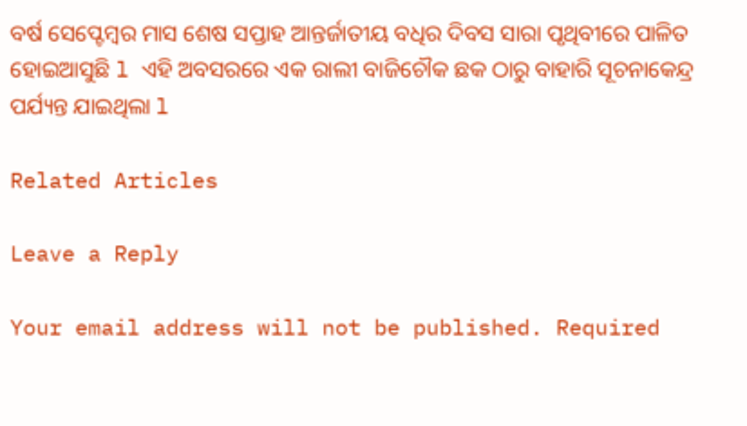ବର୍ଷ ସେପ୍ଟେମ୍ବର ମାସ ଶେଷ ସପ୍ତାହ ଆନ୍ତର୍ଜାତୀୟ ବଧିର ଦିବସ ସାରା ପୃଥିବୀରେ ପାଳିତ ହୋଇଆସୁଛି l ଏହି ଅବସରରେ ଏକ ରାଲୀ ବାଜିଚୌକ ଛକ ଠାରୁ ବାହାରି ସୂଚନାକେନ୍ଦ୍ର ପର୍ଯ୍ୟନ୍ତ ଯାଇଥିଲା l

Related Articles

Leave a Reply

Your email address will not be published. Required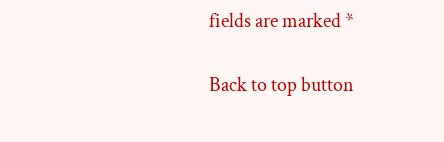fields are marked *

Back to top button